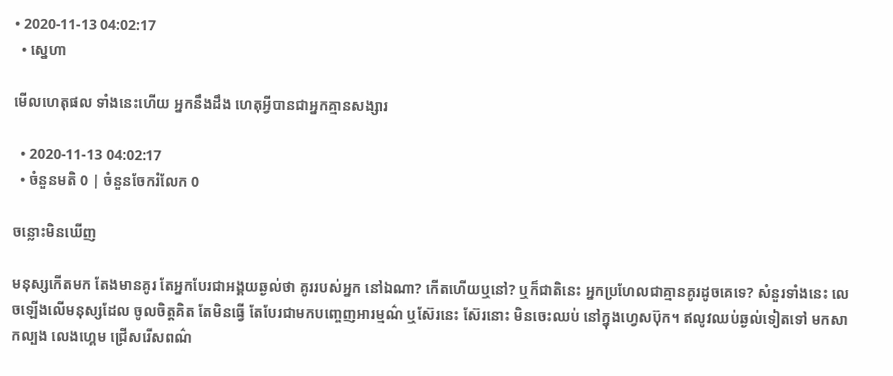• 2020-11-13 04:02:17
  • ស្នេហា

មើលហេតុផល ទាំងនេះហើយ អ្នកនឹងដឹង ហេតុអ្វីបានជាអ្នកគ្មានសង្សារ

  • 2020-11-13 04:02:17
  • ចំនួនមតិ 0 | ចំនួនចែករំលែក 0

ចន្លោះមិនឃើញ

មនុស្សកើតមក តែងមានគូរ តែអ្នកបែរជាអង្គយឆ្ងល់ថា គូររបស់អ្នក នៅឯណា? កើតហើយឬនៅ? ឬក៏ជាតិនេះ អ្នកប្រហែលជាគ្មានគូរដូចគេទេ? សំនួរទាំងនេះ លេចឡើងលើមនុស្សដែល ចូលចិត្តគិត តែមិនធ្វើ តែបែរជាមកបញ្ចេញអារម្មណ៌ ឬស៊ែរនេះ ស៊ែរនោះ មិនចេះឈប់ នៅក្នុងហ្វេសប៊ុក។ ឥលូវឈប់ឆ្ងល់ទៀតទៅ មកសាកល្បង លេងហ្គេម ជ្រើសរើសពណ៌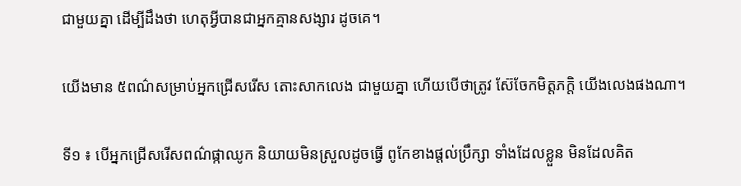ជាមួយគ្នា ដើម្បីដឹងថា ហេតុអ្វីបានជាអ្នកគ្មានសង្សារ ដូចគេ។

យើងមាន ៥ពណ៌សម្រាប់អ្នកជ្រើសរើស តោះសាកលេង ជាមួយគ្នា ហើយបើថាត្រូវ ស៊ែចែកមិត្តភក្តិ យើងលេងផងណា។

ទី១ ៖ បើអ្នកជ្រើសរើសពណ៌ផ្កាឈូក និយាយមិនស្រួលដូចធ្វើ ពូកែខាងផ្តល់ប្រឹក្សា ទាំងដែលខ្លួន មិនដែលគិត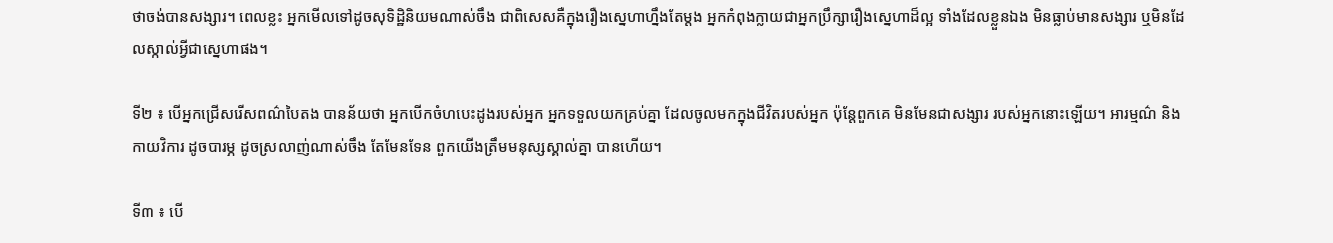ថាចង់បានសង្សារ។ ពេលខ្លះ អ្នកមើលទៅដូចសុទិដ្ឋិនិយមណាស់ចឹង ជាពិសេសគឺក្នុងរឿងស្នេហាហ្នឹងតែម្តង អ្នកកំពុងក្លាយជាអ្នកប្រឹក្សារឿងស្នេហាដ៏ល្អ ទាំងដែលខ្លួនឯង មិនធ្លាប់មានសង្សារ ឬមិនដែលស្កាល់អ្វីជាស្នេហាផង។

ទី២ ៖ បើអ្នកជ្រើសរើសពណ៌បៃតង បានន័យថា អ្នកបើកចំហបេះដូងរបស់អ្នក អ្នកទទួលយកគ្រប់គ្នា ដែលចូលមកក្នុងជីវិតរបស់អ្នក ប៉ុន្តែពួកគេ មិនមែនជាសង្សារ របស់អ្នកនោះឡើយ។ អារម្មណ៌ និងកាយវិការ ដូចបារម្ភ ដូចស្រលាញ់ណាស់ចឹង តែមែនទែន ពួកយើងត្រឹមមនុស្សស្គាល់គ្នា បានហើយ។

ទី៣ ៖ បើ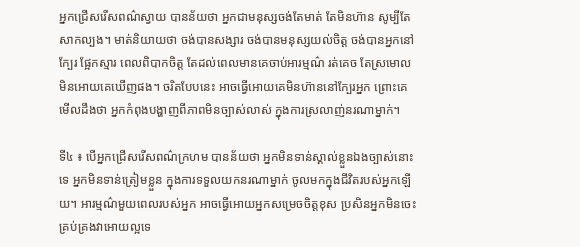អ្នកជ្រើសរើសពណ៌ស្វាយ បានន័យថា អ្នកជាមនុស្សចង់តែមាត់ តែមិនហ៊ាន សូម្បីតែសាកល្បង។ មាត់និយាយថា ចង់បានសង្សារ ចង់បានមនុស្សយល់ចិត្ត ចង់បានអ្នកនៅក្បែរ ផ្អែកស្មារ ពេលពិបាកចិត្ត តែដល់ពេលមានគេចាប់អារម្មណ៌ រត់គេច តែស្រមោលមិនអោយគេឃើញផង។ ចរិតបែបនេះ អាចធ្វើអោយគេមិនហ៊ាននៅក្បែរអ្នក ព្រោះគេមើលដឹងថា អ្នកកំពុងបង្ហាញពីភាពមិនច្បាស់លាស់ ក្នុងការស្រលាញ់នរណាម្នាក់។

ទី៤ ៖ បើអ្នកជ្រើសរើសពណ៌ក្រហម បានន័យថា អ្នកមិនទាន់ស្គាល់ខ្លួនឯងច្បាស់នោះទេ អ្នកមិនទាន់ត្រៀមខ្លួន ក្នុងការទទួលយកនរណាម្នាក់ ចូលមកក្នុងជីវិតរបស់អ្នកឡើយ។ អារម្មណ៌មួយពេលរបស់អ្នក អាចធ្វើអោយអ្នកសម្រេចចិត្តខុស ប្រសិនអ្នកមិនចេះគ្រប់គ្រងវាអោយល្អទេ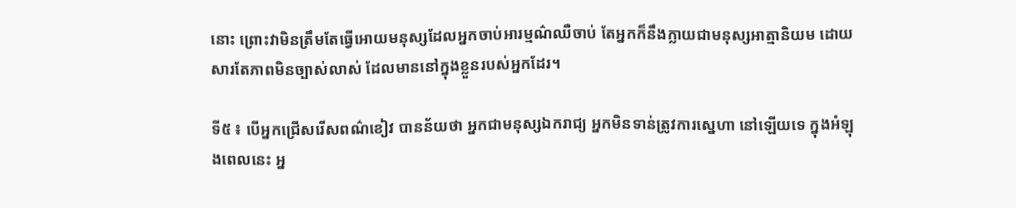នោះ ព្រោះវាមិនត្រឹមតែធ្វើអោយមនុស្សដែលអ្នកចាប់អារម្មណ៌ឈឺចាប់ តែអ្នកក៏នឹងក្លាយជាមនុស្សអាត្មានិយម ដោយសារតែភាពមិនច្បាស់លាស់ ដែលមាននៅក្នុងខ្លួនរបស់អ្នកដែរ។

ទី៥ ៖ បើអ្នកជ្រើសរើសពណ៌ខៀវ បានន័យថា អ្នកជាមនុស្សឯករាជ្យ អ្នកមិនទាន់ត្រូវការស្នេហា នៅឡើយទេ ក្នុងអំឡុងពេលនេះ អ្ន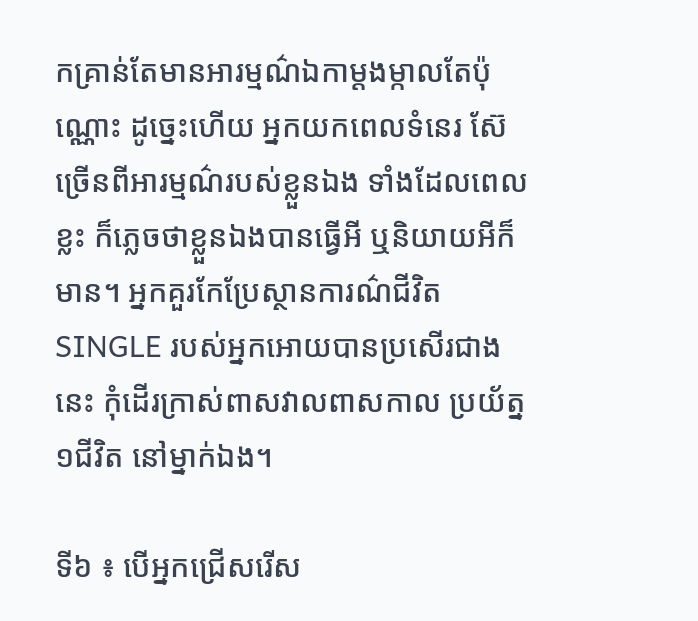កគ្រាន់តែមានអារម្មណ៌ឯកាម្តងម្កាលតែប៉ុណ្ណោះ ដូច្នេះហើយ អ្នកយកពេលទំនេរ ស៊ែច្រើនពីអារម្មណ៌របស់ខ្លួនឯង ទាំងដែលពេលខ្លះ ក៏ភ្លេចថាខ្លួនឯងបានធ្វើអី ឬនិយាយអីក៏មាន។ អ្នកគួរកែប្រែស្ថានការណ៌ជីវិត SINGLE របស់អ្នកអោយបានប្រសើរជាងនេះ កុំដើរក្រាស់ពាសវាលពាសកាល ប្រយ័ត្ន១ជីវិត នៅម្នាក់ឯង។

ទី៦ ៖ បើអ្នកជ្រើសរើស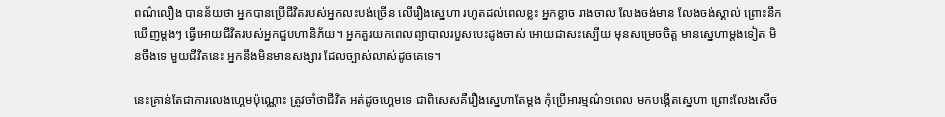ពណ៌លឿង បានន័យថា អ្នកបានប្រើជីវិតរបស់អ្នកលះបង់ច្រើន លើរឿងស្នេហា រហូតដល់ពេលខ្លះ អ្នកខ្លាច រាងចាល លែងចង់មាន លែងចង់ស្គាល់ ព្រោះនឹកឃើញម្តងៗ ធ្វើអោយជីវិតរបស់អ្នកជួបហានិភ័យ។ អ្នកគួរយកពេលព្យាបាលរបួសបេះដូងចាស់ អោយជាសះស្បើយ មុនសម្រេចចិត្ត មានស្នេហាម្តងទៀត មិនចឹងទេ មួយជីវិតនេះ អ្នកនឹងមិនមានសង្សារ ដែលច្បាស់លាស់ដូចគេទេ។

នេះគ្រាន់តែជាការលេងហ្គេមប៉ុណ្ណោះ ត្រូវចាំថាជីវិត អត់ដូចហ្គេមទេ ជាពិសេសគឺរឿងស្នេហាតែម្តង កុំប្រើអារម្មណ៌១ពេល មកបង្កើតស្នេហា ព្រោះលែងសើច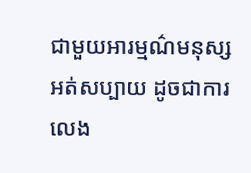ជាមួយអារម្មណ៌មនុស្ស អត់សប្បាយ ដូចជាការលេង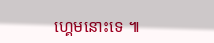ហ្គេមនោះទេ ៕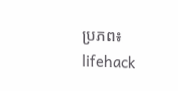ប្រភព៖ lifehack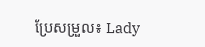ប្រែសម្រួល៖ Lady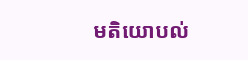មតិយោបល់